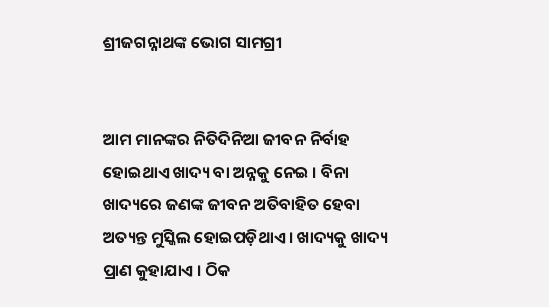ଶ୍ରୀଜଗନ୍ନାଥଙ୍କ ଭୋଗ ସାମଗ୍ରୀ


ଆମ ମାନଙ୍କର ନିତିଦିନିଆ ଜୀବନ ନିର୍ବାହ ହୋଇଥାଏ ଖାଦ୍ୟ ବା ଅନ୍ନକୁ ନେଇ । ବିନା ଖାଦ୍ୟରେ ଜଣଙ୍କ ଜୀବନ ଅତିବାହିତ ହେବା ଅତ୍ୟନ୍ତ ମୁସ୍କିଲ ହୋଇପଡ଼ିଥାଏ । ଖାଦ୍ୟକୁ ଖାଦ୍ୟ ପ୍ରାଣ କୁହାଯାଏ । ଠିକ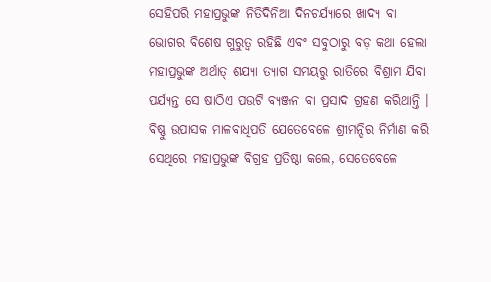ସେହିପରି ମହାପ୍ରଭୁଙ୍କ ନିତିଦିନିଆ ଦିନଚର୍ଯ୍ୟାରେ ଖାଦ୍ୟ ବା ଭୋଗର ବିଶେଷ ଗୁରୁତ୍ୱ ରହିଛି ଏବଂ ସବୁଠାରୁ ବଡ଼ କଥା ହେଲା ମହାପ୍ରଭୁଙ୍କ ଅର୍ଥାତ୍ ଶଯ୍ୟା ତ୍ୟାଗ ସମୟରୁ ରାତିରେ ବିଶ୍ରାମ ଯିବା ପର୍ଯ୍ୟନ୍ତ ସେ ଷାଠିଏ ପଉଟି ବ୍ୟଞ୍ଜନ ବା ପ୍ରସାଦ ଗ୍ରହଣ କରିଥାନ୍ତି ।  ବିଷ୍ଣୁ ଉପାସକ ମାଳବାଧିପତି ଯେତେବେଳେ ଶ୍ରୀମନ୍ଦିର ନିର୍ମାଣ କରି ସେଥିରେ ମହାପ୍ରଭୁଙ୍କ ବିଗ୍ରହ ପ୍ରତିଷ୍ଠା କଲେ, ସେତେବେଳେ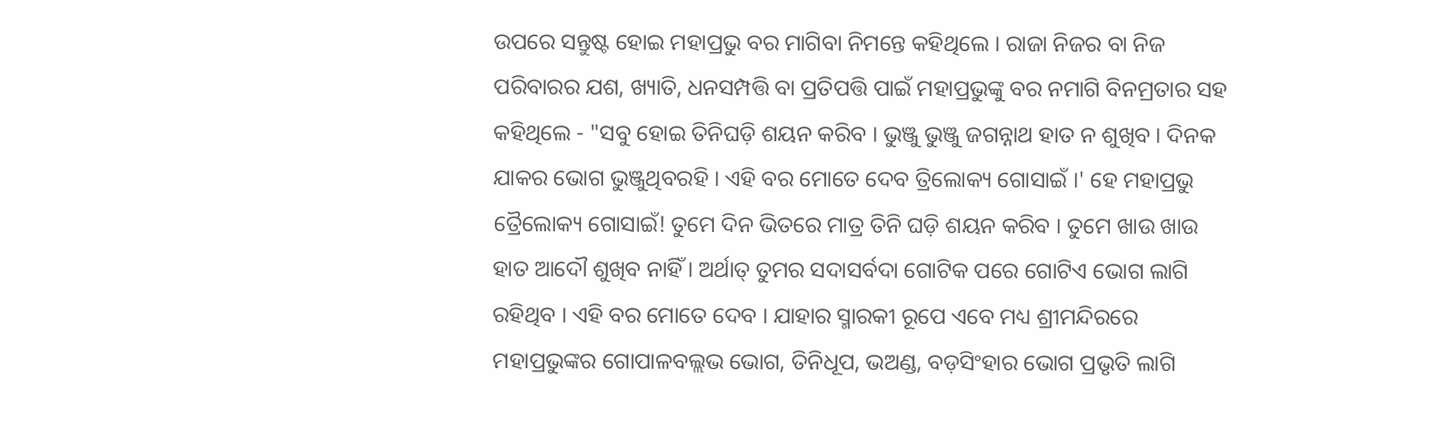ଉପରେ ସନ୍ତୁଷ୍ଟ ହୋଇ ମହାପ୍ରଭୁ ବର ମାଗିବା ନିମନ୍ତେ କହିଥିଲେ । ରାଜା ନିଜର ବା ନିଜ ପରିବାରର ଯଶ, ଖ୍ୟାତି, ଧନସମ୍ପତ୍ତି ବା ପ୍ରତିପତ୍ତି ପାଇଁ ମହାପ୍ରଭୁଙ୍କୁ ବର ନମାଗି ବିନମ୍ରତାର ସହ କହିଥିଲେ - "ସବୁ ହୋଇ ତିନିଘଡ଼ି ଶୟନ କରିବ । ଭୁଞ୍ଜୁ ଭୁଞ୍ଜୁ ଜଗନ୍ନାଥ ହାତ ନ ଶୁଖିବ । ଦିନକ ଯାକର ଭୋଗ ଭୁଞ୍ଜୁଥିବରହି । ଏହି ବର ମୋତେ ଦେବ ତ୍ରିଲୋକ୍ୟ ଗୋସାଇଁ ।' ହେ ମହାପ୍ରଭୁ ତ୍ରୈଲୋକ୍ୟ ଗୋସାଇଁ! ତୁମେ ଦିନ ଭିତରେ ମାତ୍ର ତିନି ଘଡ଼ି ଶୟନ କରିବ । ତୁମେ ଖାଉ ଖାଉ ହାତ ଆଦୌ ଶୁଖିବ ନାହିଁ । ଅର୍ଥାତ୍ ତୁମର ସଦାସର୍ବଦା ଗୋଟିକ ପରେ ଗୋଟିଏ ଭୋଗ ଲାଗି ରହିଥିବ । ଏହି ବର ମୋତେ ଦେବ । ଯାହାର ସ୍ମାରକୀ ରୂପେ ଏବେ ମଧ୍ୟ ଶ୍ରୀମନ୍ଦିରରେ ମହାପ୍ରଭୁଙ୍କର ଗୋପାଳବଲ୍ଲଭ ଭୋଗ, ତିନିଧୂପ, ଭଅଣ୍ଡ, ବଡ଼ସିଂହାର ଭୋଗ ପ୍ରଭୃତି ଲାଗି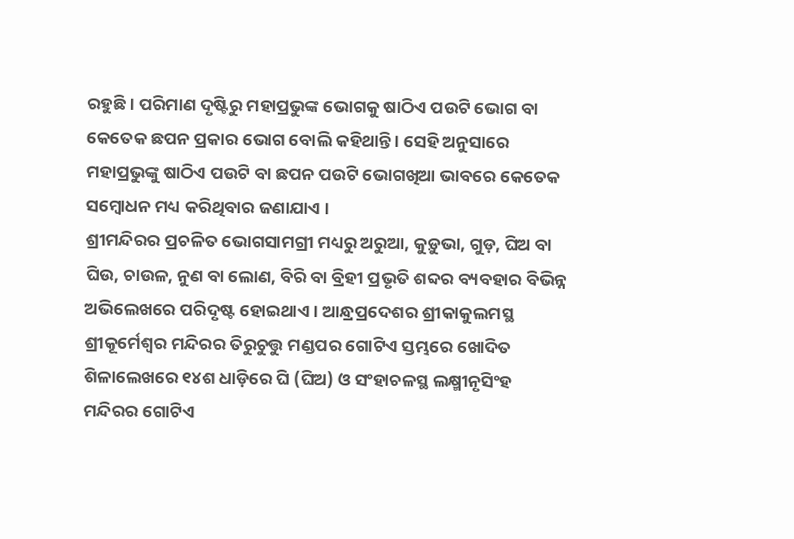ରହୁଛି । ପରିମାଣ ଦୃଷ୍ଟିରୁ ମହାପ୍ରଭୁଙ୍କ ଭୋଗକୁ ଷାଠିଏ ପଉଟି ଭୋଗ ବା କେତେକ ଛପନ ପ୍ରକାର ଭୋଗ ବୋଲି କହିଥାନ୍ତି । ସେହି ଅନୁସାରେ ମହାପ୍ରଭୁଙ୍କୁ ଷାଠିଏ ପଉଟି ବା ଛପନ ପଉଟି ଭୋଗଖିଆ ଭାବରେ କେତେକ ସମ୍ବୋଧନ ମଧ୍ୟ କରିଥିବାର ଜଣାଯାଏ ।
ଶ୍ରୀମନ୍ଦିରର ପ୍ରଚଳିତ ଭୋଗସାମଗ୍ରୀ ମଧ୍ୟରୁ ଅରୁଆ, କୁଡ଼ୁଭା, ଗୁଡ଼, ଘିଅ ବା ଘିଉ, ଚାଉଳ, ନୁଣ ବା ଲୋଣ, ବିରି ବା ବ୍ରିହୀ ପ୍ରଭୃତି ଶବ୍ଦର ବ୍ୟବହାର ବିଭିନ୍ନ ଅଭିଲେଖରେ ପରିଦୃଷ୍ଟ ହୋଇଥାଏ । ଆନ୍ଧ୍ରପ୍ରଦେଶର ଶ୍ରୀକାକୁଲମସ୍ଥ ଶ୍ରୀକୂର୍ମେଶ୍ୱର ମନ୍ଦିରର ତିରୁଚୁତ୍ତୁ ମଣ୍ଡପର ଗୋଟିଏ ସ୍ତମ୍ଭରେ ଖୋଦିତ ଶିଳାଲେଖରେ ୧୪ଶ ଧାଡ଼ିରେ ଘି (ଘିଅ) ଓ ସଂହାଚଳସ୍ଥ ଲକ୍ଷ୍ମୀନୃସିଂହ ମନ୍ଦିରର ଗୋଟିଏ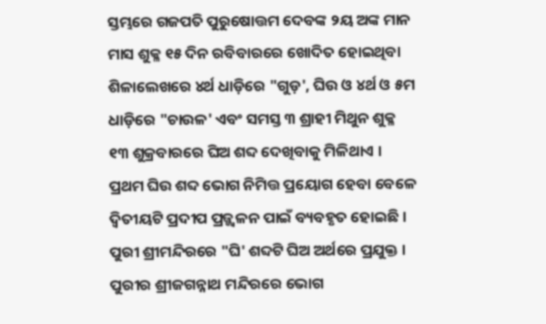ସ୍ତମ୍ଭରେ ଗଜପତି ପୁରୁଷୋତ୍ତମ ଦେବଙ୍କ ୨ୟ ଅଙ୍କ ମାନ ମାସ ଶୁକ୍ଳ ୧୫ ଦିନ ରବିବାରରେ ଖୋଦିତ ହୋଇଥିବା ଶିଳାଲେଖରେ ୪ର୍ଥ ଧାଡ଼ିରେ "ଗୁଡ଼', ଘିଉ ଓ ୪ର୍ଥ ଓ ୫ମ ଧାଡ଼ିରେ "ଚାଉଳ' ଏବଂ ସମସ୍ତ ୩ ଶ୍ରାହୀ ମିଥୁନ ଶୁକ୍ଳ ୧୩ ଶୁକ୍ରବାରରେ ଘିଅ ଶବ୍ଦ ଦେଖିବାକୁ ମିଳିଥାଏ । ପ୍ରଥମ ଘିଉ ଶବ୍ଦ ଭୋଗ ନିମିତ୍ତ ପ୍ରୟୋଗ ହେବା ବେଳେ ଦ୍ୱିତୀୟଟି ପ୍ରଦୀପ ପ୍ରଜ୍ଜ୍ୱଳନ ପାଇଁ ବ୍ୟବହୃତ ହୋଇଛି । ପୁରୀ ଶ୍ରୀମନ୍ଦିରରେ "ଘି' ଶବ୍ଦଟି ଘିଅ ଅର୍ଥରେ ପ୍ରଯୁକ୍ତ । ପୁରୀର ଶ୍ରୀଜଗନ୍ନାଥ ମନ୍ଦିରରେ ଭୋଗ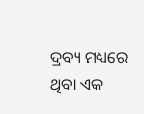ଦ୍ରବ୍ୟ ମଧ୍ୟରେ ଥିବା ଏକ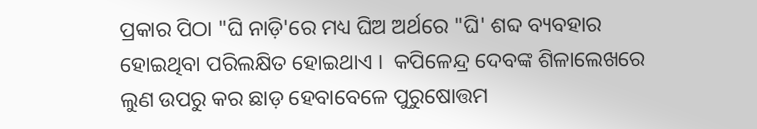ପ୍ରକାର ପିଠା "ଘି ନାଡ଼ି'ରେ ମଧ୍ୟ ଘିଅ ଅର୍ଥରେ "ଘି' ଶବ୍ଦ ବ୍ୟବହାର ହୋଇଥିବା ପରିଲକ୍ଷିତ ହୋଇଥାଏ ।  କପିଳେନ୍ଦ୍ର ଦେବଙ୍କ ଶିଳାଲେଖରେ ଲୁଣ ଉପରୁ କର ଛାଡ଼ ହେବାବେଳେ ପୁରୁଷୋତ୍ତମ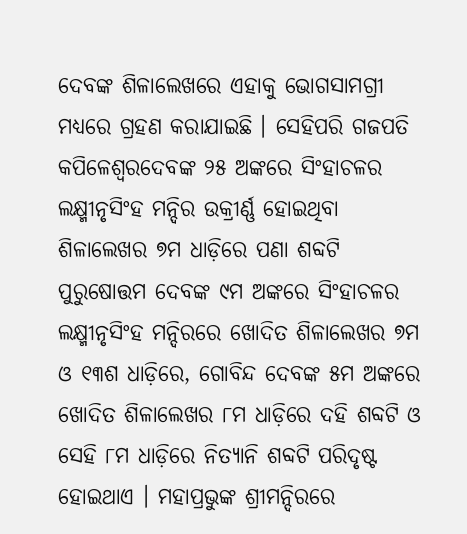ଦେବଙ୍କ ଶିଳାଲେଖରେ ଏହାକୁ ଭୋଗସାମଗ୍ରୀ ମଧ୍ୟରେ ଗ୍ରହଣ କରାଯାଇଛି । ସେହିପରି ଗଜପତି କପିଳେଶ୍ୱରଦେବଙ୍କ ୨୫ ଅଙ୍କରେ ସିଂହାଚଳର ଲକ୍ଷ୍ମୀନୃସିଂହ ମନ୍ଦିର ଉକ୍ରୀର୍ଣ୍ଣ ହୋଇଥିବା ଶିଳାଲେଖର ୭ମ ଧାଡ଼ିରେ ପଣା ଶବ୍ଦଟି ପୁରୁଷୋତ୍ତମ ଦେବଙ୍କ ୯ମ ଅଙ୍କରେ ସିଂହାଚଳର ଲକ୍ଷ୍ମୀନୃସିଂହ ମନ୍ଦିରରେ ଖୋଦିତ ଶିଳାଲେଖର ୭ମ ଓ ୧୩ଶ ଧାଡ଼ିରେ, ଗୋବିନ୍ଦ ଦେବଙ୍କ ୫ମ ଅଙ୍କରେ ଖୋଦିତ ଶିଳାଲେଖର ୮ମ ଧାଡ଼ିରେ ଦହି ଶବ୍ଦଟି ଓ ସେହି ୮ମ ଧାଡ଼ିରେ ନିତ୍ୟାନି ଶବ୍ଦଟି ପରିଦୃଷ୍ଟ ହୋଇଥାଏ । ମହାପ୍ରଭୁଙ୍କ ଶ୍ରୀମନ୍ଦିରରେ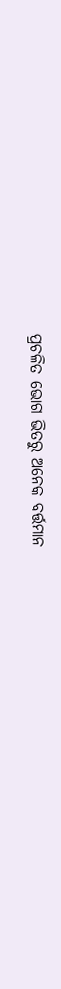ପ୍ରଚଳିତ ଭୋଗ ଭିତରୁ ଅନେକ ବର୍ତ୍ତମାନ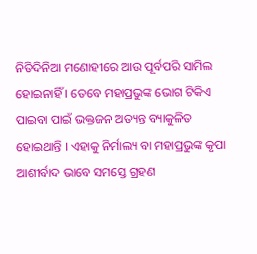ନିତିଦିନିଆ ମଣୋହୀରେ ଆଉ ପୂର୍ବପରି ସାମିଲ ହୋଇନାହିଁ । ତେବେ ମହାପ୍ରଭୁଙ୍କ ଭୋଗ ଟିକିଏ ପାଇବା ପାଇଁ ଭକ୍ତଜନ ଅତ୍ୟନ୍ତ ବ୍ୟାକୁଳିତ ହୋଇଥାନ୍ତି । ଏହାକୁ ନିର୍ମାଲ୍ୟ ବା ମହାପ୍ରଭୁଙ୍କ କୃପା ଆଶୀର୍ବାଦ ଭାବେ ସମସ୍ତେ ଗ୍ରହଣ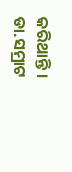କରିଥାନ୍ତି ।
ଡା.ସମ୍ରାଟ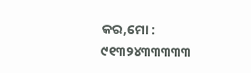କର,ମୋ : ୯୧୩୨୪୩୩୩୩୩